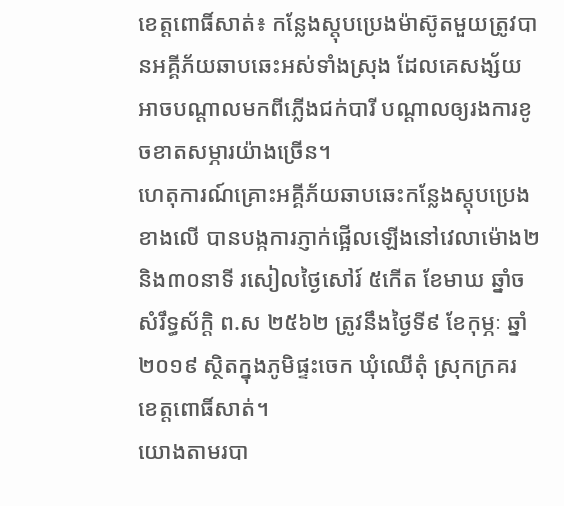ខេត្តពោធិ៍សាត់៖ កន្លែងស្តុបប្រេងម៉ាស៊ូតមួយត្រូវបានអគ្គីភ័យឆាបឆេះអស់ទាំងស្រុង ដែលគេសង្ស័យអាចបណ្ដាលមកពីភ្លើងជក់បារី បណ្ដាលឲ្យរងការខូចខាតសម្ភារយ៉ាងច្រើន។
ហេតុការណ៍គ្រោះអគ្គីភ័យឆាបឆេះកន្លែងស្តុបប្រេងខាងលើ បានបង្កការភ្ញាក់ផ្អើលឡើងនៅវេលាម៉ោង២ និង៣០នាទី រសៀលថ្ងៃសៅរ៍ ៥កើត ខែមាឃ ឆ្នាំច សំរឹទ្ធស័ក្តិ ព.ស ២៥៦២ ត្រូវនឹងថ្ងៃទី៩ ខែកុម្ភៈ ឆ្នាំ២០១៩ ស្ថិតក្នុងភូមិផ្ទះចេក ឃុំឈើតុំ ស្រុកក្រគរ ខេត្តពោធិ៍សាត់។
យោងតាមរបា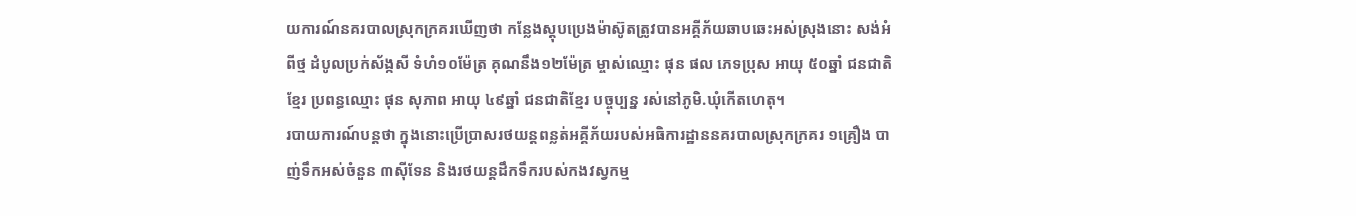យការណ៍នគរបាលស្រុកក្រគរឃើញថា កន្លែងស្តុបប្រេងម៉ាស៊ូតត្រូវបានអគ្គីភ័យឆាបឆេះអស់ស្រុងនោះ សង់អំពីថ្ម ដំបូលប្រក់ស័ង្កសី ទំហំ១០ម៉ែត្រ គុណនឹង១២ម៉ែត្រ ម្ចាស់ឈ្មោះ ផុន ផល ភេទប្រុស អាយុ ៥០ឆ្នាំ ជនជាតិខ្មែរ ប្រពន្ធឈ្មោះ ផុន សុភាព អាយុ ៤៩ឆ្នាំ ជនជាតិខ្មែរ បច្ចុប្បន្ន រស់នៅភូមិ.ឃុំកើតហេតុ។
របាយការណ៍បន្តថា ក្នុងនោះប្រើប្រាសរថយន្តពន្លត់អគ្គីភ័យរបស់អធិការដ្ឋាននគរបាលស្រុកក្រគរ ១គ្រឿង បាញ់ទឹកអស់ចំនួន ៣សុីទែន និងរថយន្តដឹកទឹករបស់កងវស្វកម្ម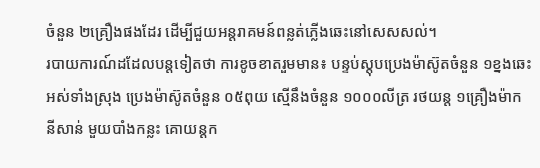ចំនួន ២គ្រឿងផងដែរ ដើម្បីជួយអន្តរាគមន៍ពន្លត់ភ្លើងឆេះនៅសេសសល់។
របាយការណ៍ដដែលបន្តទៀតថា ការខូចខាតរួមមាន៖ បន្ទប់ស្តុបប្រេងម៉ាស៊ូតចំនួន ១ខ្នងឆេះអស់ទាំងស្រុង ប្រេងម៉ាស៊ូតចំនួន ០៥ពុយ ស្មើនឹងចំនួន ១០០០លីត្រ រថយន្ត ១គ្រឿងម៉ាក នីសាន់ មួយបាំងកន្លះ គោយន្ដក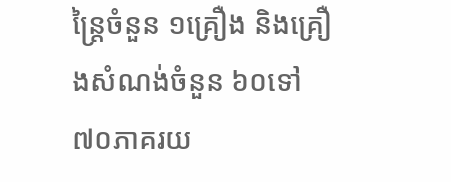ន្រ្តៃចំនួន ១គ្រឿង និងគ្រឿងសំណង់ចំនួន ៦០ទៅ៧០ភាគរយ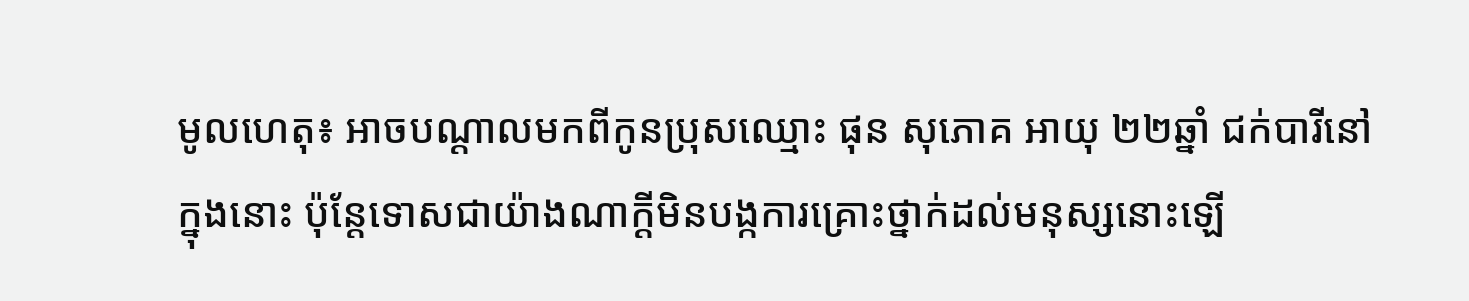មូលហេតុ៖ អាចបណ្ដាលមកពីកូនប្រុសឈ្មោះ ផុន សុភោគ អាយុ ២២ឆ្នាំ ជក់បារីនៅក្នុងនោះ ប៉ុន្តែទោសជាយ៉ាងណាក្ដីមិនបង្កការគ្រោះថ្នាក់ដល់មនុស្សនោះឡើ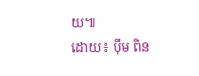យ៕
ដោយ៖ បុឹម ពិន